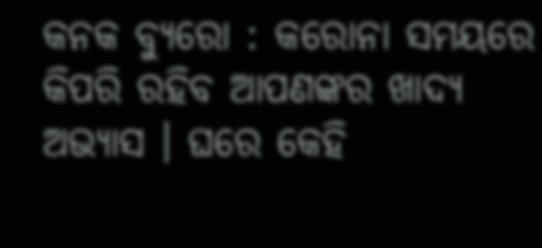କନକ ବ୍ୟୁରୋ : କରୋନା ସମୟରେ କିପରି ରହିବ ଆପଣଙ୍କର ଖାଦ୍ୟ ଅଭ୍ୟାସ । ଘରେ କେହି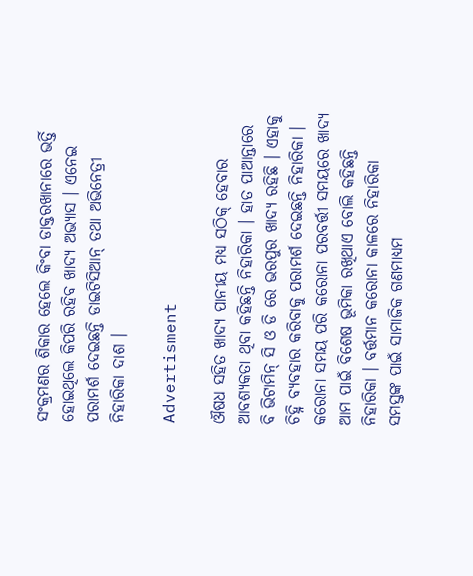ସଂକ୍ରମଣର ଶିକାର ହେଲେ କିଂବା ଡାକ୍ତରଖାନାରେ ଭର୍ତ୍ତି ହୋଇଥିଲେ କିପରି ରହିବ ଖାଦ୍ୟ ଅଭ୍ୟାସ । ଏନେଇ ପରାମର୍ଶ ଦେଇଛନ୍ତି ଡାଇଟିସିଆନ୍ ତଥା ଅଭିନେତ୍ରୀ ନିହାରିକା ଦାଶ ।

Advertisment

ଔଷଧ ସହିତ ଖାଦ୍ୟ ପାନୀୟ ମଧ୍ୟ ସଠିକ୍ ହେବାର ଆବଶ୍ୟକତା ଥିବା କହିଛନ୍ତି ନିହାରିକା । ହାତ ପାଆନ୍ତାରେ ବି ଭିଟାମିନ୍ ସି ଓ ଡି ରେ ଭରପୁର ଖାଦ୍ୟ ରହିଛି । ଏହାକୁ ଚିହ୍ନି ବ୍ୟବହାର କରିବାକୁ ପରାମର୍ଶ ଦେଇଛନ୍ତି ନିହାରିକା । କରୋନା ସମୟ ପରି କରୋନା ପରବର୍ତ୍ତୀ ସମୟରେ ଖାଦ୍ୟ ଆମ ପାଇଁ ବିଶେଷ ଭୂମିକା ରଖିଥାଏ ବୋଲି କହିଛନ୍ତି ନିହାରିକା । ବର୍ତ୍ତମାନ କରୋନା କାଳରେ ନିହାରିକା ସମସ୍ତଙ୍କ ପାଇଁ ସାମାଜିକ ଗଣମାଧ୍ୟମ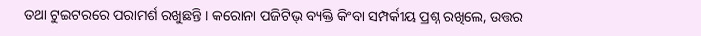ତଥା ଟୁଇଟରରେ ପରାମର୍ଶ ରଖୁଛନ୍ତି । କରୋନା ପଜିଟିଭ୍ ବ୍ୟକ୍ତି କିଂବା ସମ୍ପର୍କୀୟ ପ୍ରଶ୍ନ ରଖିଲେ, ଉତ୍ତର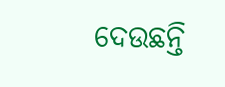ଦେଉଛନ୍ତି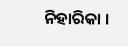ନିହାରିକା ।